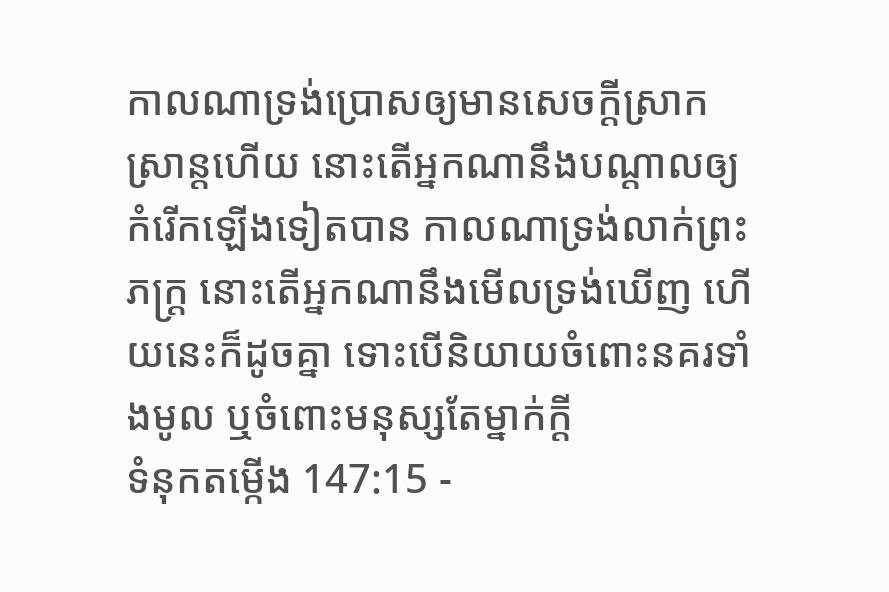កាលណាទ្រង់ប្រោសឲ្យមានសេចក្ដីស្រាកស្រាន្តហើយ នោះតើអ្នកណានឹងបណ្តាលឲ្យកំរើកឡើងទៀតបាន កាលណាទ្រង់លាក់ព្រះភក្ត្រ នោះតើអ្នកណានឹងមើលទ្រង់ឃើញ ហើយនេះក៏ដូចគ្នា ទោះបើនិយាយចំពោះនគរទាំងមូល ឬចំពោះមនុស្សតែម្នាក់ក្តី
ទំនុកតម្កើង 147:15 -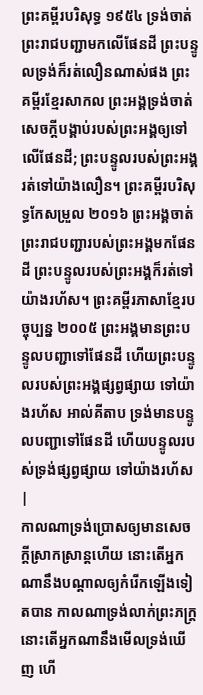ព្រះគម្ពីរបរិសុទ្ធ ១៩៥៤ ទ្រង់ចាត់ព្រះរាជបញ្ជាមកលើផែនដី ព្រះបន្ទូលទ្រង់ក៏រត់លឿនណាស់ផង ព្រះគម្ពីរខ្មែរសាកល ព្រះអង្គទ្រង់ចាត់សេចក្ដីបង្គាប់របស់ព្រះអង្គឲ្យទៅលើផែនដី; ព្រះបន្ទូលរបស់ព្រះអង្គរត់ទៅយ៉ាងលឿន។ ព្រះគម្ពីរបរិសុទ្ធកែសម្រួល ២០១៦ ព្រះអង្គចាត់ព្រះរាជបញ្ជារបស់ព្រះអង្គមកផែនដី ព្រះបន្ទូលរបស់ព្រះអង្គក៏រត់ទៅយ៉ាងរហ័ស។ ព្រះគម្ពីរភាសាខ្មែរបច្ចុប្បន្ន ២០០៥ ព្រះអង្គមានព្រះបន្ទូលបញ្ជាទៅផែនដី ហើយព្រះបន្ទូលរបស់ព្រះអង្គផ្សព្វផ្សាយ ទៅយ៉ាងរហ័ស អាល់គីតាប ទ្រង់មានបន្ទូលបញ្ជាទៅផែនដី ហើយបន្ទូលរបស់ទ្រង់ផ្សព្វផ្សាយ ទៅយ៉ាងរហ័ស |
កាលណាទ្រង់ប្រោសឲ្យមានសេចក្ដីស្រាកស្រាន្តហើយ នោះតើអ្នកណានឹងបណ្តាលឲ្យកំរើកឡើងទៀតបាន កាលណាទ្រង់លាក់ព្រះភក្ត្រ នោះតើអ្នកណានឹងមើលទ្រង់ឃើញ ហើ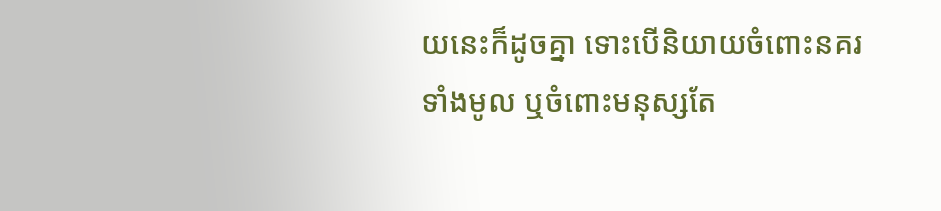យនេះក៏ដូចគ្នា ទោះបើនិយាយចំពោះនគរទាំងមូល ឬចំពោះមនុស្សតែ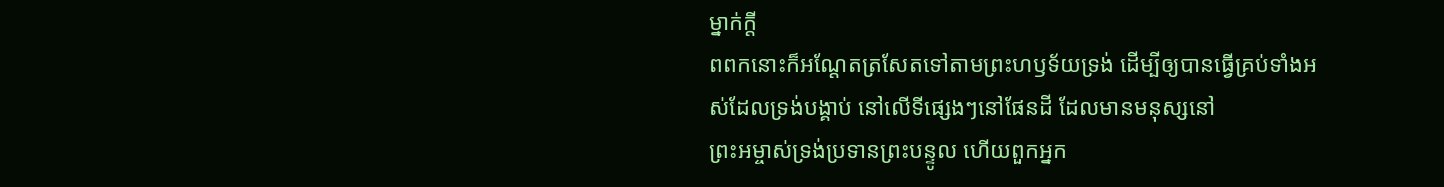ម្នាក់ក្តី
ពពកនោះក៏អណ្តែតត្រសែតទៅតាមព្រះហឫទ័យទ្រង់ ដើម្បីឲ្យបានធ្វើគ្រប់ទាំងអស់ដែលទ្រង់បង្គាប់ នៅលើទីផ្សេងៗនៅផែនដី ដែលមានមនុស្សនៅ
ព្រះអម្ចាស់ទ្រង់ប្រទានព្រះបន្ទូល ហើយពួកអ្នក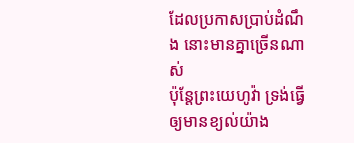ដែលប្រកាសប្រាប់ដំណឹង នោះមានគ្នាច្រើនណាស់
ប៉ុន្តែព្រះយេហូវ៉ា ទ្រង់ធ្វើឲ្យមានខ្យល់យ៉ាង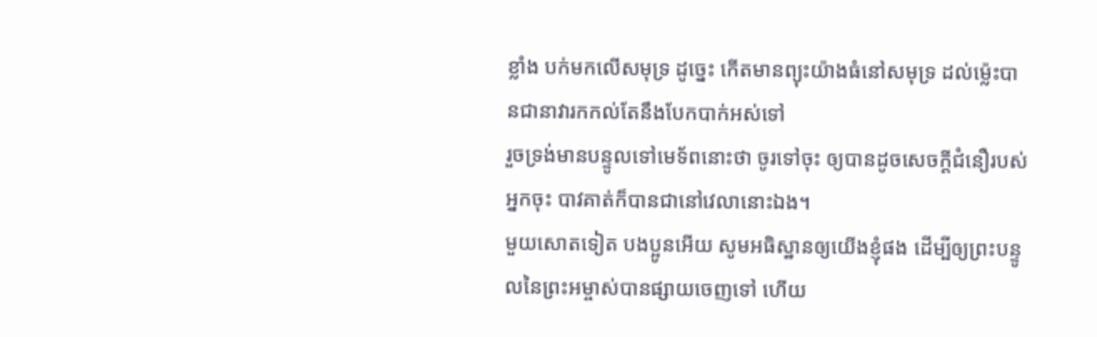ខ្លាំង បក់មកលើសមុទ្រ ដូច្នេះ កើតមានព្យុះយ៉ាងធំនៅសមុទ្រ ដល់ម៉្លេះបានជានាវារកកល់តែនឹងបែកបាក់អស់ទៅ
រួចទ្រង់មានបន្ទូលទៅមេទ័ពនោះថា ចូរទៅចុះ ឲ្យបានដូចសេចក្ដីជំនឿរបស់អ្នកចុះ បាវគាត់ក៏បានជានៅវេលានោះឯង។
មួយសោតទៀត បងប្អូនអើយ សូមអធិស្ឋានឲ្យយើងខ្ញុំផង ដើម្បីឲ្យព្រះបន្ទូលនៃព្រះអម្ចាស់បានផ្សាយចេញទៅ ហើយ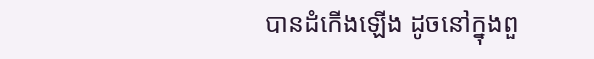បានដំកើងឡើង ដូចនៅក្នុងពួ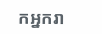កអ្នករា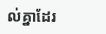ល់គ្នាដែរ